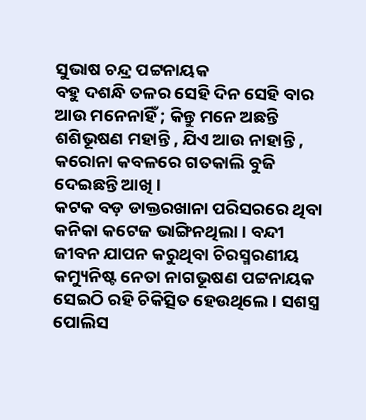ସୁଭାଷ ଚନ୍ଦ୍ର ପଟ୍ଟନାୟକ
ବହୁ ଦଶନ୍ଧି ତଳର ସେହି ଦିନ ସେହି ବାର ଆଉ ମନେନାହିଁ ; କିନ୍ତୁ ମନେ ଅଛନ୍ତି ଶଶିଭୂଷଣ ମହାନ୍ତି , ଯିଏ ଆଉ ନାହାନ୍ତି , କରୋନା କବଳରେ ଗତକାଲି ବୁଜି ଦେଇଛନ୍ତି ଆଖି ।
କଟକ ବଡ଼ ଡାକ୍ତରଖାନା ପରିସରରେ ଥିବା କନିକା କଟେଜ ଭାଙ୍ଗିନଥିଲା । ବନ୍ଦୀ ଜୀବନ ଯାପନ କରୁଥିବା ଚିରସ୍ମରଣୀୟ କମ୍ୟୁନିଷ୍ଟ ନେତା ନାଗଭୂଷଣ ପଟ୍ଟନାୟକ ସେଇଠି ରହି ଚିକିତ୍ସିତ ହେଉଥିଲେ । ସଶସ୍ତ୍ର ପୋଲିସ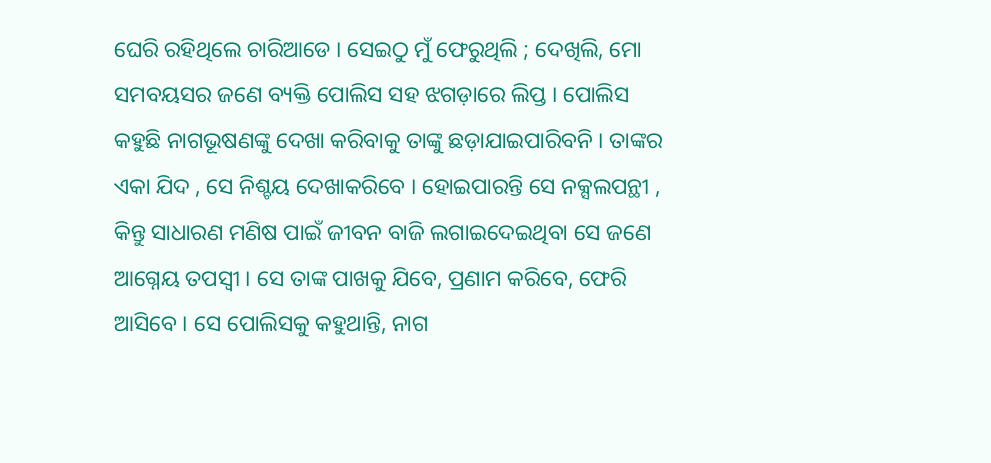ଘେରି ରହିଥିଲେ ଚାରିଆଡେ । ସେଇଠୁ ମୁଁ ଫେରୁଥିଲି ; ଦେଖିଲି, ମୋ ସମବୟସର ଜଣେ ବ୍ୟକ୍ତି ପୋଲିସ ସହ ଝଗଡ଼ାରେ ଲିପ୍ତ । ପୋଲିସ କହୁଛି ନାଗଭୂଷଣଙ୍କୁ ଦେଖା କରିବାକୁ ତାଙ୍କୁ ଛଡ଼ାଯାଇପାରିବନି । ତାଙ୍କର ଏକା ଯିଦ , ସେ ନିଶ୍ଚୟ ଦେଖାକରିବେ । ହୋଇପାରନ୍ତି ସେ ନକ୍ସଲପନ୍ଥୀ , କିନ୍ତୁ ସାଧାରଣ ମଣିଷ ପାଇଁ ଜୀବନ ବାଜି ଲଗାଇଦେଇଥିବା ସେ ଜଣେ ଆଗ୍ନେୟ ତପସ୍ଵୀ । ସେ ତାଙ୍କ ପାଖକୁ ଯିବେ, ପ୍ରଣାମ କରିବେ, ଫେରି ଆସିବେ । ସେ ପୋଲିସକୁ କହୁଥାନ୍ତି, ନାଗ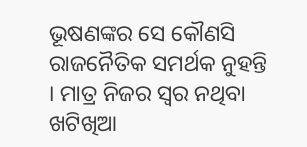ଭୂଷଣଙ୍କର ସେ କୌଣସି ରାଜନୈତିକ ସମର୍ଥକ ନୁହନ୍ତି । ମାତ୍ର ନିଜର ସ୍ଵର ନଥିବା ଖଟିଖିଆ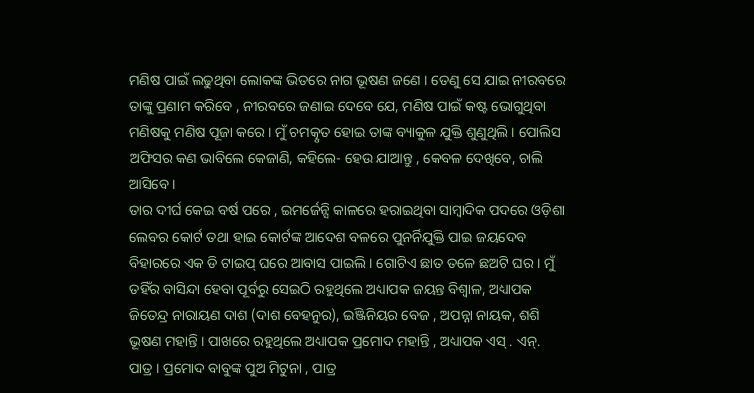ମଣିଷ ପାଇଁ ଲଢୁଥିବା ଲୋକଙ୍କ ଭିତରେ ନାଗ ଭୂଷଣ ଜଣେ । ତେଣୁ ସେ ଯାଇ ନୀରବରେ ତାଙ୍କୁ ପ୍ରଣାମ କରିବେ , ନୀରବରେ ଜଣାଇ ଦେବେ ଯେ, ମଣିଷ ପାଇଁ କଷ୍ଟ ଭୋଗୁଥିବା ମଣିଷକୁ ମଣିଷ ପୂଜା କରେ । ମୁଁ ଚମତ୍କୃତ ହୋଇ ତାଙ୍କ ବ୍ୟାକୁଳ ଯୁକ୍ତି ଶୁଣୁଥିଲି । ପୋଲିସ ଅଫିସର କଣ ଭାବିଲେ କେଜାଣି, କହିଲେ- ହେଉ ଯାଆନ୍ତୁ , କେବଳ ଦେଖିବେ, ଚାଲି ଆସିବେ ।
ତାର ଦୀର୍ଘ କେଇ ବର୍ଷ ପରେ , ଇମର୍ଜେନ୍ସି କାଳରେ ହରାଇଥିବା ସାମ୍ବାଦିକ ପଦରେ ଓଡ଼ିଶା ଲେବର କୋର୍ଟ ତଥା ହାଇ କୋର୍ଟଙ୍କ ଆଦେଶ ବଳରେ ପୁନର୍ନିଯୁକ୍ତି ପାଇ ଜୟଦେବ ବିହାରରେ ଏକ ଡି ଟାଇପ୍ ଘରେ ଆବାସ ପାଇଲି । ଗୋଟିଏ ଛାତ ତଳେ ଛଅଟି ଘର । ମୁଁ ତହିଁର ବାସିନ୍ଦା ହେବା ପୂର୍ବରୁ ସେଇଠି ରହୁଥିଲେ ଅଧ୍ୟାପକ ଜୟନ୍ତ ବିଶ୍ଵାଳ, ଅଧ୍ୟାପକ ଜିତେନ୍ଦ୍ର ନାରାୟଣ ଦାଶ (ଦାଶ ବେହନୁର), ଇଞ୍ଜିନିୟର ବେଜ , ଅପନ୍ନା ନାୟକ, ଶଶି ଭୂଷଣ ମହାନ୍ତି । ପାଖରେ ରହୁଥିଲେ ଅଧ୍ୟାପକ ପ୍ରମୋଦ ମହାନ୍ତି , ଅଧ୍ୟାପକ ଏସ୍ . ଏନ୍. ପାତ୍ର । ପ୍ରମୋଦ ବାବୁଙ୍କ ପୁଅ ମିଟୁନା , ପାତ୍ର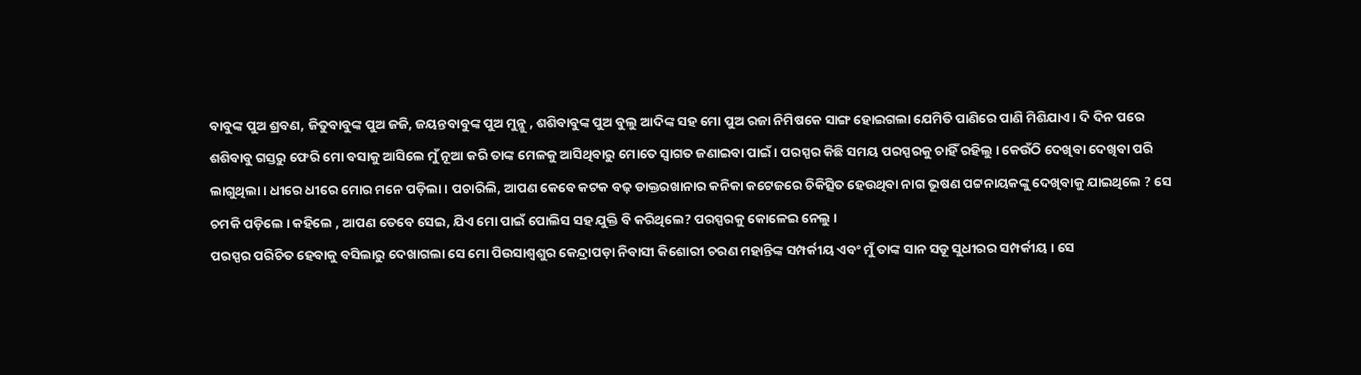ବାବୁଙ୍କ ପୁଅ ଶ୍ରବଣ, ଜିତୁବାବୁଙ୍କ ପୁଅ ଜଜି, ଜୟନ୍ତବାବୁଙ୍କ ପୁଅ ମୁନ୍ଳୁ , ଶଶିବାବୁଙ୍କ ପୁଅ ବୁଲୁ ଆଦିଙ୍କ ସହ ମୋ ପୁଅ ରଜା ନିମିଷକେ ସାଙ୍ଗ ହୋଇଗଲା ଯେମିତି ପାଣିରେ ପାଣି ମିଶିଯାଏ । ଦି ଦିନ ପରେ ଶଶିବାବୁ ଗସ୍ତରୁ ଫେରି ମୋ ବସାକୁ ଆସିଲେ ମୁଁ ନୂଆ କରି ତାଙ୍କ ମେଳକୁ ଆସିଥିବାରୁ ମୋତେ ସ୍ଵାଗତ ଜଣାଇବା ପାଇଁ । ପରସ୍ପର କିଛି ସମୟ ପରସ୍ପରକୁ ଚାହିଁ ରହିଲୁ । କେଉଁଠି ଦେଖିବା ଦେଖିବା ପରି ଲାଗୁଥିଲା । ଧୀରେ ଧୀରେ ମୋର ମନେ ପଡ଼ିଲା । ପଚାରିଲି, ଆପଣ କେବେ କଟକ ବଢ଼ ଡାକ୍ତରଖାନାର କନିକା କଟେଜରେ ଚିକିତ୍ସିତ ହେଉଥିବା ନାଗ ଭୂଷଣ ପଟ୍ଟନାୟକଙ୍କୁ ଦେଖିବାକୁ ଯାଇଥିଲେ ? ସେ ଚମକି ପଡ଼ିଲେ । କହିଲେ , ଆପଣ ତେବେ ସେଇ, ଯିଏ ମୋ ପାଇଁ ପୋଲିସ ସହ ଯୁକ୍ତି ବି କରିଥିଲେ? ପରସ୍ପରକୁ କୋଳେଇ ନେଲୁ ।
ପରସ୍ପର ପରିଚିତ ହେବାକୁ ବସିଲାରୁ ଦେଖାଗଲା ସେ ମୋ ପିଉସାଶ୍ଵଶୁର କେନ୍ଦ୍ରାପଡ଼ା ନିବାସୀ କିଶୋରୀ ଚରଣ ମହାନ୍ତିଙ୍କ ସମ୍ପର୍କୀୟ ଏବଂ ମୁଁ ତାଙ୍କ ସାନ ସଡୂ ସୁଧୀରର ସମ୍ପର୍କୀୟ । ସେ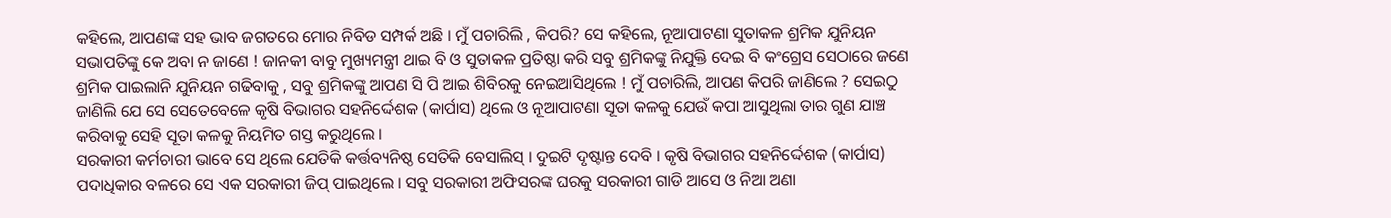କହିଲେ, ଆପଣଙ୍କ ସହ ଭାବ ଜଗତରେ ମୋର ନିବିଡ ସମ୍ପର୍କ ଅଛି । ମୁଁ ପଚାରିଲି , କିପରି? ସେ କହିଲେ, ନୂଆପାଟଣା ସୁତାକଳ ଶ୍ରମିକ ଯୁନିୟନ ସଭାପତିଙ୍କୁ କେ ଅବା ନ ଜାଣେ ! ଜାନକୀ ବାବୁ ମୁଖ୍ୟମନ୍ତ୍ରୀ ଥାଇ ବି ଓ ସୁତାକଳ ପ୍ରତିଷ୍ଠା କରି ସବୁ ଶ୍ରମିକଙ୍କୁ ନିଯୁକ୍ତି ଦେଇ ବି କଂଗ୍ରେସ ସେଠାରେ ଜଣେ ଶ୍ରମିକ ପାଇଲାନି ଯୁନିୟନ ଗଢିବାକୁ , ସବୁ ଶ୍ରମିକଙ୍କୁ ଆପଣ ସି ପି ଆଇ ଶିବିରକୁ ନେଇଆସିଥିଲେ ! ମୁଁ ପଚାରିଲି, ଆପଣ କିପରି ଜାଣିଲେ ? ସେଇଠୁ ଜାଣିଲି ଯେ ସେ ସେତେବେଳେ କୃଷି ବିଭାଗର ସହନିର୍ଦ୍ଦେଶକ (କାର୍ପାସ) ଥିଲେ ଓ ନୂଆପାଟଣା ସୂତା କଳକୁ ଯେଉଁ କପା ଆସୁଥିଲା ତାର ଗୁଣ ଯାଞ୍ଚ କରିବାକୁ ସେହି ସୂତା କଳକୁ ନିୟମିତ ଗସ୍ତ କରୁଥିଲେ ।
ସରକାରୀ କର୍ମଚାରୀ ଭାବେ ସେ ଥିଲେ ଯେତିକି କର୍ତ୍ତବ୍ୟନିଷ୍ଠ ସେତିକି ବେସାଲିସ୍ । ଦୁଇଟି ଦୃଷ୍ଟାନ୍ତ ଦେବି । କୃଷି ବିଭାଗର ସହନିର୍ଦ୍ଦେଶକ (କାର୍ପାସ) ପଦାଧିକାର ବଳରେ ସେ ଏକ ସରକାରୀ ଜିପ୍ ପାଇଥିଲେ । ସବୁ ସରକାରୀ ଅଫିସରଙ୍କ ଘରକୁ ସରକାରୀ ଗାଡି ଆସେ ଓ ନିଆ ଅଣା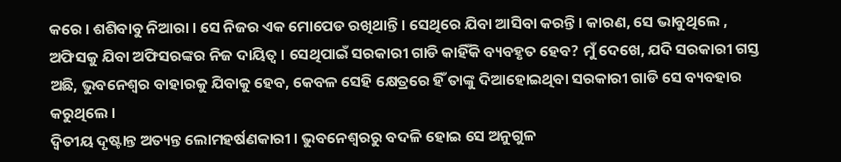କରେ । ଶଶିବାବୁ ନିଆରା । ସେ ନିଜର ଏକ ମୋପେଡ ରଖିଥାନ୍ତି । ସେଥିରେ ଯିବା ଆସିବା କରନ୍ତି । କାରଣ, ସେ ଭାବୁଥିଲେ , ଅଫିସକୁ ଯିବା ଅଫିସରଙ୍କର ନିଜ ଦାୟିତ୍ଵ । ସେଥିପାଇଁ ସରକାରୀ ଗାଡି କାହିଁକି ବ୍ୟବହୃତ ହେବ? ମୁଁ ଦେଖେ, ଯଦି ସରକାରୀ ଗସ୍ତ ଅଛି, ଭୁବନେଶ୍ଵର ବାହାରକୁ ଯିବାକୁ ହେବ, କେବଳ ସେହି କ୍ଷେତ୍ରରେ ହିଁ ତାଙ୍କୁ ଦିଆହୋଇଥିବା ସରକାରୀ ଗାଡି ସେ ବ୍ୟବହାର କରୁଥିଲେ ।
ଦ୍ଵିତୀୟ ଦୃଷ୍ଟାନ୍ତ ଅତ୍ୟନ୍ତ ଲୋମହର୍ଷଣକାରୀ । ଭୁବନେଶ୍ଵରରୁ ବଦଳି ହୋଇ ସେ ଅନୁଗୁଳ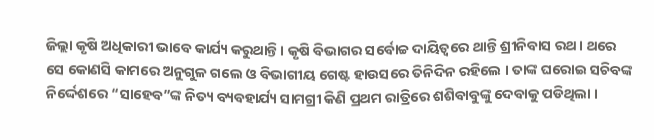ଜିଲ୍ଲା କୃଷି ଅଧିକାରୀ ଭାବେ କାର୍ଯ୍ୟ କରୁଥାନ୍ତି । କୃଷି ବିଭାଗର ସର୍ବୋଚ୍ଚ ଦାୟିତ୍ବରେ ଥାନ୍ତି ଶ୍ରୀନିବାସ ରଥ । ଥରେ ସେ କୋଣସି କାମରେ ଅନୁଗୁଳ ଗଲେ ଓ ବିଭାଗୀୟ ଗେଷ୍ଟ ହାଉସରେ ତିନିଦିନ ରହିଲେ । ତାଙ୍କ ଘରୋଇ ସଚିବଙ୍କ ନିର୍ଦ୍ଦେଶରେ “ସାହେବ”ଙ୍କ ନିତ୍ୟ ବ୍ୟବହାର୍ଯ୍ୟ ସାମଗ୍ରୀ କିଣି ପ୍ରଥମ ରାତ୍ରିରେ ଶଶିବାବୁଙ୍କୁ ଦେବାକୁ ପଡିଥିଲା ।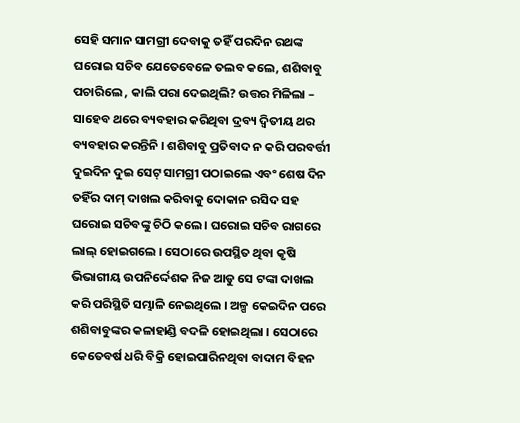ସେହି ସମାନ ସାମଗ୍ରୀ ଦେବାକୁ ତହିଁ ପରଦିନ ରଥଙ୍କ ଘରୋଇ ସଚିବ ଯେତେବେଳେ ତଲବ କଲେ, ଶଶିବାବୁ ପଚାରିଲେ , କାଲି ପରା ଦେଇଥିଲି? ଉତ୍ତର ମିଳିଲା – ସାହେବ ଥରେ ବ୍ୟବହାର କରିଥିବା ଦ୍ରବ୍ୟ ଦ୍ଵିତୀୟ ଥର ବ୍ୟବହାର କରନ୍ତିନି । ଶଶିବାବୁ ପ୍ରତିବାଦ ନ କରି ପରବର୍ତ୍ତୀ ଦୁଇଦିନ ଦୁଇ ସେଟ୍ ସାମଗ୍ରୀ ପଠାଇଲେ ଏବଂ ଶେଷ ଦିନ ତହିଁର ଦାମ୍ ଦାଖଲ କରିବାକୁ ଦୋକାନ ରସିଦ ସହ ଘରୋଇ ସଚିବଙ୍କୁ ଚିଠି କଲେ । ଘରୋଇ ସଚିବ ରାଗରେ ଲାଲ୍ ହୋଇଗଲେ । ସେଠାରେ ଉପସ୍ଥିତ ଥିବା କୃଷି ଭିଭାଗୀୟ ଉପନିର୍ଦ୍ଦେଶକ ନିଜ ଆଡୁ ସେ ଟଙ୍କା ଦାଖଲ କରି ପରିସ୍ଥିତି ସମ୍ଭାଳି ନେଇଥିଲେ । ଅଳ୍ପ କେଇଦିନ ପରେ ଶଶିବାବୁଙ୍କର କଳାହାଣ୍ଡି ବଦଳି ହୋଇଥିଲା । ସେଠାରେ କେତେବର୍ଷ ଧରି ବିକ୍ରି ହୋଇପାରିନଥିବା ବାଦାମ ବିହନ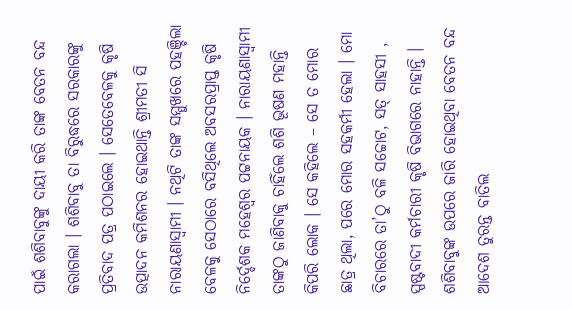ପାଇଁ ଶଶିବାବୁଙ୍କୁ ଦାୟୀ କରି ତାଙ୍କ ବେତନ ବନ୍ଦ କରାଗଲା । ଶଶିବାବୁ ତା ବିରୁଦ୍ଧରେ ସରକାରଙ୍କୁ ପ୍ରତିବାଦ ପତ୍ର ପଠାଇଲେ । ସେତେବେଳକୁ କୃଷି ଉତ୍ପାଦନ କମିଶନର ହୋଇଥାନ୍ତି ଶ୍ରୀମତୀ ସି ନାରାୟଣାସ୍ଵାମୀ । ନଥିଟି ତାଙ୍କ ସମ୍ମୁଖରେ ପହଞ୍ଚିଲା ବେଳକୁ ସେଠାରେ ବସିଥିଲେ ଅବସରପ୍ରାପ୍ତ କୃଷି ନିର୍ଦ୍ଦେଶକ ମହେଶ୍ଵର ପଟ୍ଟନାୟକ । ନାରାୟଣାସ୍ଵାମୀ ତାଙ୍କଠୁ ଜାଣିବାକୁ ଚାହିଁଲେ ଶଶି ଭୂଷଣ ମହାନ୍ତି କିପରି ଲୋକ । ସେ କହିଲେ – ସେ ତ ମୋର ଛାତ୍ର ଥିଲା, ପରେ ମୋର ସହକର୍ମୀ ହେଲା । ମୋ ବିଚାରରେ ତା’ଠୁ ବଳି ସଚ୍ଚୋଟ, ସତ୍ ସାହସୀ , ସ୍ପଷ୍ଟବାଦୀ କର୍ମଚାରୀ କୃଷି ବିଭାଗରେ ନାହାନ୍ତି । ଶଶିବାବୁଙ୍କ ଉପରେ ଜାରି ହୋଇଥିବା ବେତନ ବନ୍ଦ ଆଦେଶ ତୁରନ୍ତ ବାତିଲ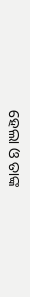ହେଲା ଓ ତାଙ୍କ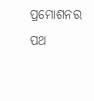ପ୍ରମୋଶନର ପଥ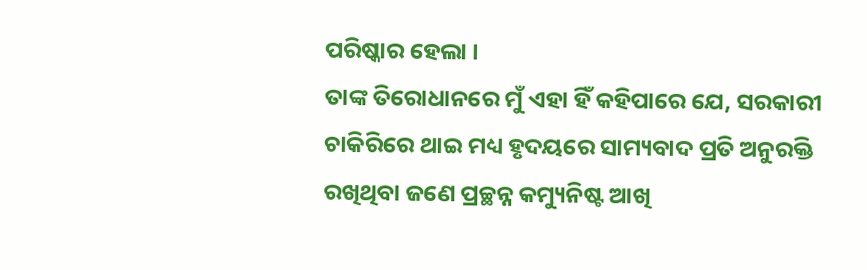ପରିଷ୍କାର ହେଲା ।
ତାଙ୍କ ତିରୋଧାନରେ ମୁଁ ଏହା ହିଁ କହିପାରେ ଯେ, ସରକାରୀ ଚାକିରିରେ ଥାଇ ମଧ୍ୟ ହୃଦୟରେ ସାମ୍ୟବାଦ ପ୍ରତି ଅନୁରକ୍ତି ରଖିଥିବା ଜଣେ ପ୍ରଚ୍ଛନ୍ନ କମ୍ୟୁନିଷ୍ଟ ଆଖି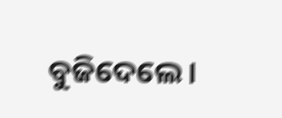ବୁଜିଦେଲେ ।